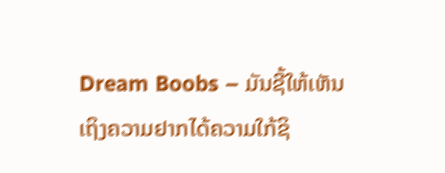Dream Boobs – ມັນຊີ້ໃຫ້ເຫັນເຖິງຄວາມຢາກໄດ້ຄວາມໃກ້ຊິ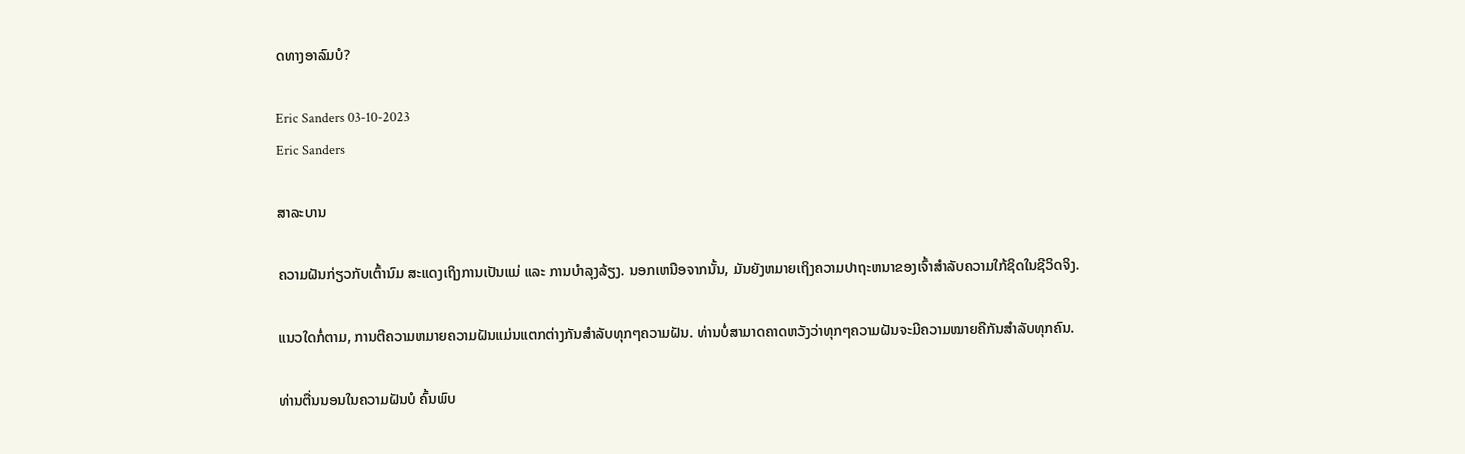ດທາງອາລົມບໍ?

Eric Sanders 03-10-2023
Eric Sanders

ສາລະບານ

ຄວາມຝັນກ່ຽວກັບເຕົ້ານົມ ສະແດງເຖິງການເປັນແມ່ ແລະ ການບຳລຸງລ້ຽງ. ນອກເຫນືອຈາກນັ້ນ, ມັນຍັງຫມາຍເຖິງຄວາມປາຖະຫນາຂອງເຈົ້າສໍາລັບຄວາມໃກ້ຊິດໃນຊີວິດຈິງ.

ແນວໃດກໍ່ຕາມ, ການຕີຄວາມຫມາຍຄວາມຝັນແມ່ນແຕກຕ່າງກັນສໍາລັບທຸກໆຄວາມຝັນ. ທ່ານບໍ່ສາມາດຄາດຫວັງວ່າທຸກໆຄວາມຝັນຈະມີຄວາມໝາຍຄືກັນສຳລັບທຸກຄົນ.

ທ່ານຕື່ນນອນໃນຄວາມຝັນບໍ ຄົ້ນພົບ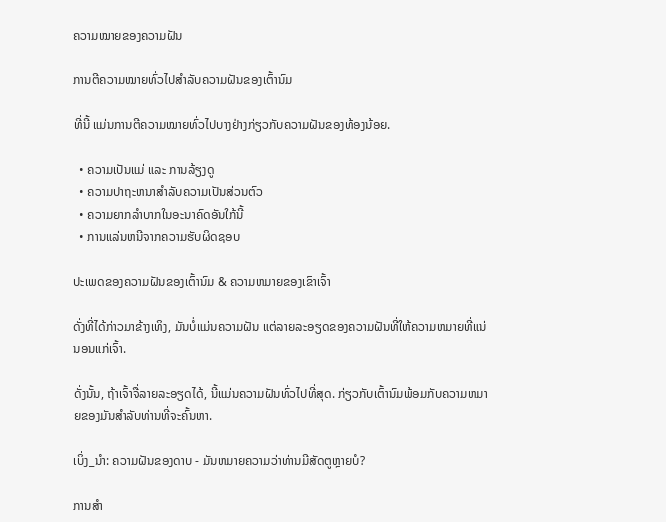ຄວາມໝາຍຂອງຄວາມຝັນ

ການຕີຄວາມໝາຍທົ່ວໄປສຳລັບຄວາມຝັນຂອງເຕົ້ານົມ

ທີ່ນີ້ ແມ່ນການຕີຄວາມໝາຍທົ່ວໄປບາງຢ່າງກ່ຽວກັບຄວາມຝັນຂອງທ້ອງນ້ອຍ.

  • ຄວາມເປັນແມ່ ແລະ ການລ້ຽງດູ
  • ຄວາມປາຖະຫນາສໍາລັບຄວາມເປັນສ່ວນຕົວ
  • ຄວາມຍາກລໍາບາກໃນອະນາຄົດອັນໃກ້ນີ້
  • ການແລ່ນຫນີຈາກຄວາມຮັບຜິດຊອບ

ປະເພດຂອງຄວາມຝັນຂອງເຕົ້ານົມ & ຄວາມຫມາຍຂອງເຂົາເຈົ້າ

ດັ່ງທີ່ໄດ້ກ່າວມາຂ້າງເທິງ, ມັນບໍ່ແມ່ນຄວາມຝັນ ແຕ່ລາຍລະອຽດຂອງຄວາມຝັນທີ່ໃຫ້ຄວາມຫມາຍທີ່ແນ່ນອນແກ່ເຈົ້າ.

ດັ່ງນັ້ນ, ຖ້າເຈົ້າຈື່ລາຍລະອຽດໄດ້, ນີ້ແມ່ນຄວາມຝັນທົ່ວໄປທີ່ສຸດ. ກ່ຽວກັບເຕົ້ານົມພ້ອມກັບຄວາມຫມາຍຂອງມັນສໍາລັບທ່ານທີ່ຈະຄົ້ນຫາ.

ເບິ່ງ_ນຳ: ຄວາມຝັນຂອງດາບ - ມັນຫມາຍຄວາມວ່າທ່ານມີສັດຕູຫຼາຍບໍ?

ການສຳ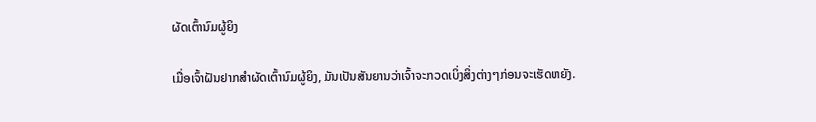ຜັດເຕົ້ານົມຜູ້ຍິງ

ເມື່ອເຈົ້າຝັນຢາກສຳຜັດເຕົ້ານົມຜູ້ຍິງ, ມັນເປັນສັນຍານວ່າເຈົ້າຈະກວດເບິ່ງສິ່ງຕ່າງໆກ່ອນຈະເຮັດຫຍັງ.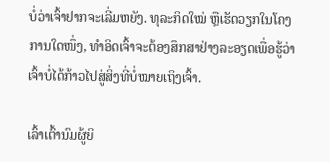ບໍ່ວ່າເຈົ້າຢາກຈະເລີ່ມຫຍັງ. ທຸລະກິດໃໝ່ ຫຼືເຮັດວຽກໃນໂຄງການໃດໜຶ່ງ, ທຳອິດເຈົ້າຈະຕ້ອງສຶກສາຢ່າງລະອຽດເພື່ອຮູ້ວ່າເຈົ້າບໍ່ໄດ້ກ້າວໄປສູ່ສິ່ງທີ່ບໍ່ໝາຍເຖິງເຈົ້າ.

ເລົ້າເຕົ້ານົມຜູ້ຍິ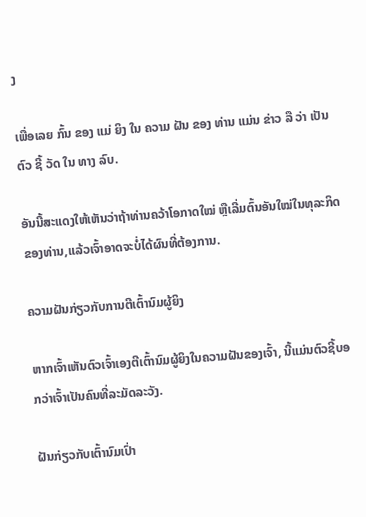ງ

ເພື່ອເລຍ ກົ້ນ ຂອງ ແມ່ ຍິງ ໃນ ຄວາມ ຝັນ ຂອງ ທ່ານ ແມ່ນ ຂ່າວ ລື ວ່າ ເປັນ ຕົວ ຊີ້ ວັດ ໃນ ທາງ ລົບ.

ອັນນີ້ສະແດງໃຫ້ເຫັນວ່າຖ້າທ່ານຄວ້າໂອກາດໃໝ່ ຫຼືເລີ່ມຕົ້ນອັນໃໝ່ໃນທຸລະກິດຂອງທ່ານ,ແລ້ວເຈົ້າອາດຈະບໍ່ໄດ້ຜົນທີ່ຕ້ອງການ.

ຄວາມຝັນກ່ຽວກັບການຕີເຕົ້ານົມຜູ້ຍິງ

ຫາກເຈົ້າເຫັນຕົວເຈົ້າເອງຕີເຕົ້ານົມຜູ້ຍິງໃນຄວາມຝັນຂອງເຈົ້າ, ນີ້ແມ່ນຕົວຊີ້ບອກວ່າເຈົ້າເປັນຄົນທີ່ລະມັດລະວັງ.

ຝັນກ່ຽວກັບເຕົ້ານົມເປົ່າ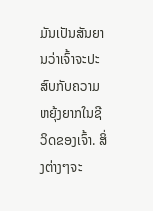ມັນເປັນສັນຍານວ່າເຈົ້າຈະປະສົບກັບຄວາມຫຍຸ້ງຍາກໃນຊີວິດຂອງເຈົ້າ. ສິ່ງຕ່າງໆຈະ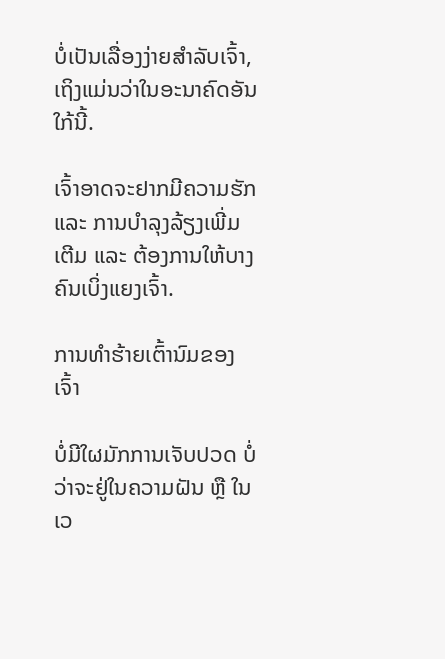ບໍ່ເປັນເລື່ອງງ່າຍສຳລັບເຈົ້າ, ເຖິງແມ່ນວ່າໃນອະນາຄົດອັນໃກ້ນີ້.

ເຈົ້າອາດຈະຢາກມີຄວາມຮັກ ແລະ ການບໍາລຸງລ້ຽງເພີ່ມເຕີມ ແລະ ຕ້ອງການໃຫ້ບາງຄົນເບິ່ງແຍງເຈົ້າ.

ການທໍາຮ້າຍເຕົ້ານົມຂອງເຈົ້າ

ບໍ່ມີໃຜມັກການເຈັບປວດ ບໍ່ວ່າຈະຢູ່ໃນຄວາມຝັນ ຫຼື ໃນເວ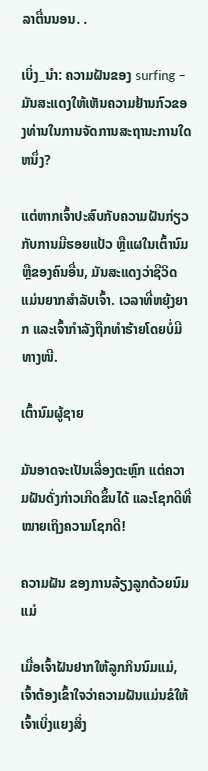ລາຕື່ນນອນ. .

ເບິ່ງ_ນຳ: ຄວາມຝັນຂອງ surfing – ມັນສະແດງໃຫ້ເຫັນຄວາມຢ້ານກົວຂອງທ່ານໃນການຈັດການສະຖານະການໃດຫນຶ່ງ?

ແຕ່ຫາກເຈົ້າປະສົບກັບຄວາມຝັນກ່ຽວກັບການມີຮອຍແປ້ວ ຫຼືແຜໃນເຕົ້ານົມ ຫຼືຂອງຄົນອື່ນ, ມັນສະແດງວ່າຊີວິດແມ່ນຍາກສຳລັບເຈົ້າ. ເວລາທີ່ຫຍຸ້ງຍາກ ແລະເຈົ້າກຳລັງຖືກທຳຮ້າຍໂດຍບໍ່ມີທາງໜີ.

ເຕົ້ານົມຜູ້ຊາຍ

ມັນອາດຈະເປັນເລື່ອງຕະຫຼົກ ແຕ່ຄວາມຝັນດັ່ງກ່າວເກີດຂຶ້ນໄດ້ ແລະໂຊກດີທີ່ໝາຍເຖິງຄວາມໂຊກດີ!

ຄວາມຝັນ ຂອງການລ້ຽງລູກດ້ວຍນົມແມ່

ເມື່ອເຈົ້າຝັນຢາກໃຫ້ລູກກິນນົມແມ່, ເຈົ້າຕ້ອງເຂົ້າໃຈວ່າຄວາມຝັນແມ່ນຂໍໃຫ້ເຈົ້າເບິ່ງແຍງສິ່ງ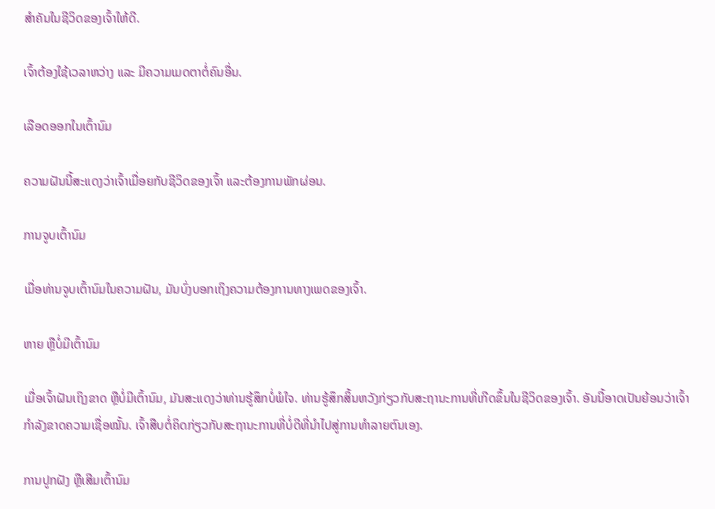ສຳຄັນໃນຊີວິດຂອງເຈົ້າໃຫ້ດີ.

ເຈົ້າຕ້ອງໃຊ້ເວລາຫວ່າງ ແລະ ມີຄວາມເມດຕາຕໍ່ຄົນອື່ນ.

ເລືອດອອກໃນເຕົ້ານົມ

ຄວາມຝັນນີ້ສະແດງວ່າເຈົ້າເມື່ອຍກັບຊີວິດຂອງເຈົ້າ ແລະຕ້ອງການພັກຜ່ອນ.

ການຈູບເຕົ້ານົມ

ເມື່ອທ່ານຈູບເຕົ້ານົມໃນຄວາມຝັນ, ມັນບົ່ງບອກເຖິງຄວາມຕ້ອງການທາງເພດຂອງເຈົ້າ.

ຫາຍ ຫຼືບໍ່ມີເຕົ້ານົມ

ເມື່ອເຈົ້າຝັນເຖິງຂາດ ຫຼືບໍ່ມີເຕົ້ານົມ, ມັນສະແດງວ່າທ່ານຮູ້ສຶກບໍ່ພໍໃຈ. ທ່ານຮູ້ສຶກສິ້ນຫວັງກ່ຽວກັບສະຖານະການທີ່ເກີດຂຶ້ນໃນຊີວິດຂອງເຈົ້າ. ອັນນີ້ອາດເປັນຍ້ອນວ່າເຈົ້າກໍາລັງຂາດຄວາມເຊື່ອໝັ້ນ. ເຈົ້າສືບຕໍ່ຄິດກ່ຽວກັບສະຖານະການທີ່ບໍ່ດີທີ່ນໍາໄປສູ່ການທໍາລາຍຕົນເອງ.

ການປູກຝັງ ຫຼືເສີມເຕົ້ານົມ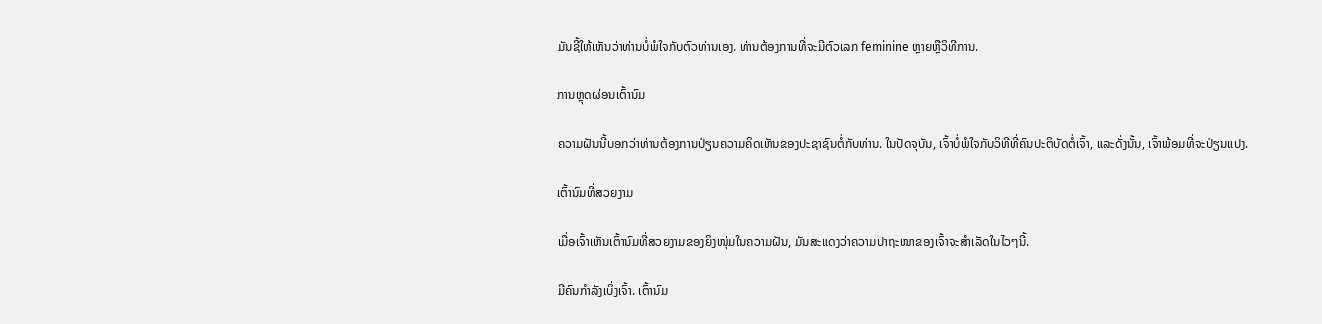ມັນຊີ້ໃຫ້ເຫັນວ່າທ່ານບໍ່ພໍໃຈກັບຕົວທ່ານເອງ. ທ່ານຕ້ອງການທີ່ຈະມີຕົວເລກ feminine ຫຼາຍຫຼືວິທີການ.

ການຫຼຸດຜ່ອນເຕົ້ານົມ

ຄວາມຝັນນີ້ບອກວ່າທ່ານຕ້ອງການປ່ຽນຄວາມຄິດເຫັນຂອງປະຊາຊົນຕໍ່ກັບທ່ານ. ໃນປັດຈຸບັນ, ເຈົ້າບໍ່ພໍໃຈກັບວິທີທີ່ຄົນປະຕິບັດຕໍ່ເຈົ້າ, ແລະດັ່ງນັ້ນ, ເຈົ້າພ້ອມທີ່ຈະປ່ຽນແປງ.

ເຕົ້ານົມທີ່ສວຍງາມ

ເມື່ອເຈົ້າເຫັນເຕົ້ານົມທີ່ສວຍງາມຂອງຍິງໜຸ່ມໃນຄວາມຝັນ, ມັນສະແດງວ່າຄວາມປາຖະໜາຂອງເຈົ້າຈະສຳເລັດໃນໄວໆນີ້.

ມີຄົນກຳລັງເບິ່ງເຈົ້າ. ເຕົ້ານົມ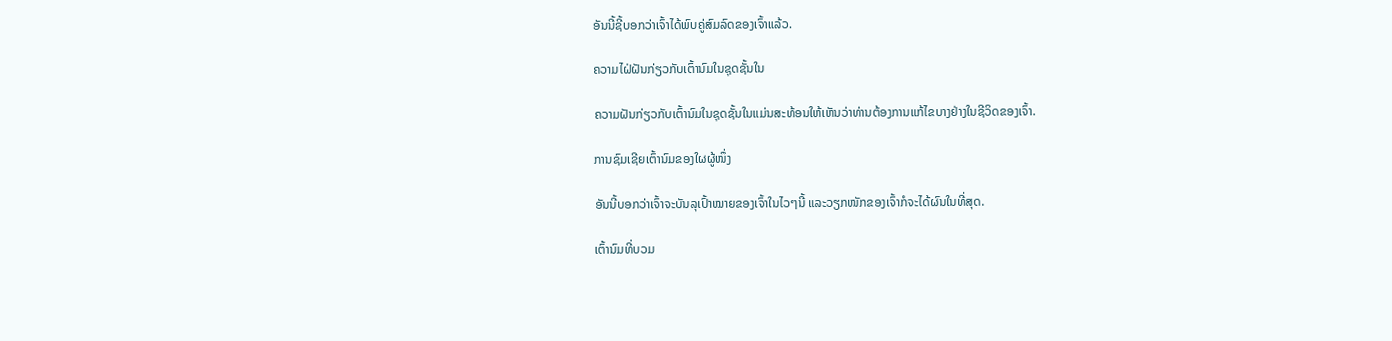ອັນນີ້ຊີ້ບອກວ່າເຈົ້າໄດ້ພົບຄູ່ສົມລົດຂອງເຈົ້າແລ້ວ.

ຄວາມໄຝ່ຝັນກ່ຽວກັບເຕົ້ານົມໃນຊຸດຊັ້ນໃນ

ຄວາມຝັນກ່ຽວກັບເຕົ້ານົມໃນຊຸດຊັ້ນໃນແມ່ນສະທ້ອນໃຫ້ເຫັນວ່າທ່ານຕ້ອງການແກ້ໄຂບາງຢ່າງໃນຊີວິດຂອງເຈົ້າ.

ການຊົມເຊີຍເຕົ້ານົມຂອງໃຜຜູ້ໜຶ່ງ

ອັນນີ້ບອກວ່າເຈົ້າຈະບັນລຸເປົ້າໝາຍຂອງເຈົ້າໃນໄວໆນີ້ ແລະວຽກໜັກຂອງເຈົ້າກໍຈະໄດ້ຜົນໃນທີ່ສຸດ.

ເຕົ້ານົມທີ່ບວມ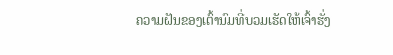ຄວາມຝັນຂອງເຕົ້ານົມທີ່ບວມເຮັດໃຫ້ເຈົ້າຮັ່ງ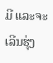ມີ ແລະຈະເລີນຮຸ່ງ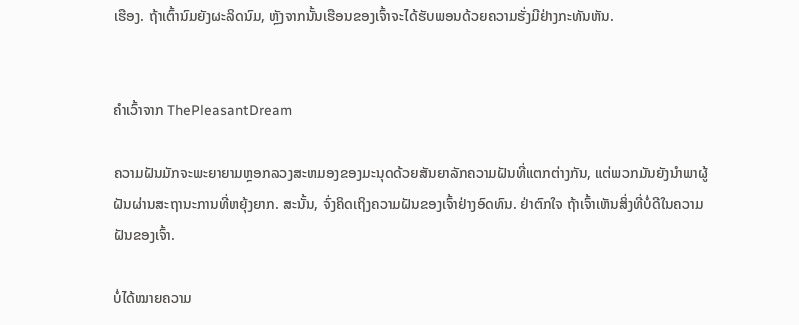ເຮືອງ. ຖ້າເຕົ້ານົມຍັງຜະລິດນົມ, ຫຼັງຈາກນັ້ນເຮືອນຂອງເຈົ້າຈະໄດ້ຮັບພອນດ້ວຍຄວາມຮັ່ງມີຢ່າງກະທັນຫັນ.


ຄໍາເວົ້າຈາກ ThePleasantDream

ຄວາມຝັນມັກຈະພະຍາຍາມຫຼອກລວງສະຫມອງຂອງມະນຸດດ້ວຍສັນຍາລັກຄວາມຝັນທີ່ແຕກຕ່າງກັນ, ແຕ່ພວກມັນຍັງນໍາພາຜູ້ຝັນຜ່ານສະຖານະການທີ່ຫຍຸ້ງຍາກ. ສະນັ້ນ, ຈົ່ງຄິດເຖິງຄວາມຝັນຂອງເຈົ້າຢ່າງອົດທົນ. ຢ່າຕົກໃຈ ຖ້າເຈົ້າເຫັນສິ່ງທີ່ບໍ່ດີໃນຄວາມຝັນຂອງເຈົ້າ.

ບໍ່ໄດ້ໝາຍຄວາມ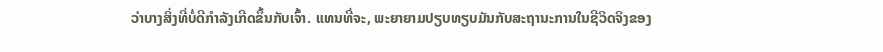ວ່າບາງສິ່ງທີ່ບໍ່ດີກຳລັງເກີດຂຶ້ນກັບເຈົ້າ. ແທນທີ່ຈະ, ພະຍາຍາມປຽບທຽບມັນກັບສະຖານະການໃນຊີວິດຈິງຂອງ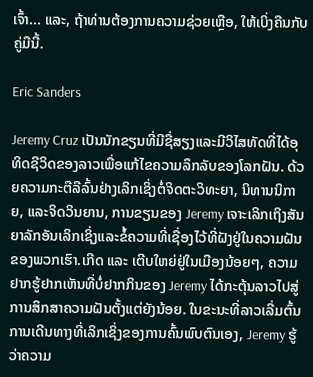ເຈົ້າ... ແລະ, ຖ້າທ່ານຕ້ອງການຄວາມຊ່ວຍເຫຼືອ, ໃຫ້ເບິ່ງຄືນກັບຄູ່ມືນີ້.

Eric Sanders

Jeremy Cruz ເປັນນັກຂຽນທີ່ມີຊື່ສຽງແລະມີວິໄສທັດທີ່ໄດ້ອຸທິດຊີວິດຂອງລາວເພື່ອແກ້ໄຂຄວາມລຶກລັບຂອງໂລກຝັນ. ດ້ວຍຄວາມກະຕືລືລົ້ນຢ່າງເລິກເຊິ່ງຕໍ່ຈິດຕະວິທະຍາ, ນິທານນິກາຍ, ແລະຈິດວິນຍານ, ການຂຽນຂອງ Jeremy ເຈາະເລິກເຖິງສັນຍາລັກອັນເລິກເຊິ່ງແລະຂໍ້ຄວາມທີ່ເຊື່ອງໄວ້ທີ່ຝັງຢູ່ໃນຄວາມຝັນຂອງພວກເຮົາ.ເກີດ ແລະ ເຕີບໃຫຍ່ຢູ່ໃນເມືອງນ້ອຍໆ, ຄວາມຢາກຮູ້ຢາກເຫັນທີ່ບໍ່ຢາກກິນຂອງ Jeremy ໄດ້ກະຕຸ້ນລາວໄປສູ່ການສຶກສາຄວາມຝັນຕັ້ງແຕ່ຍັງນ້ອຍ. ໃນຂະນະທີ່ລາວເລີ່ມຕົ້ນການເດີນທາງທີ່ເລິກເຊິ່ງຂອງການຄົ້ນພົບຕົນເອງ, Jeremy ຮູ້ວ່າຄວາມ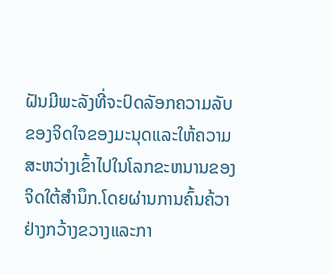ຝັນມີພະລັງທີ່ຈະປົດລັອກຄວາມລັບຂອງຈິດໃຈຂອງມະນຸດແລະໃຫ້ຄວາມສະຫວ່າງເຂົ້າໄປໃນໂລກຂະຫນານຂອງຈິດໃຕ້ສໍານຶກ.ໂດຍຜ່ານການຄົ້ນຄ້ວາຢ່າງກວ້າງຂວາງແລະກາ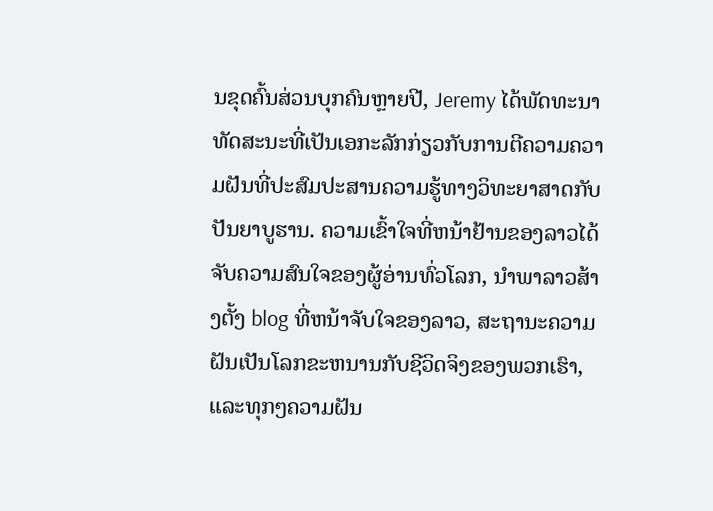ນຂຸດຄົ້ນສ່ວນບຸກຄົນຫຼາຍປີ, Jeremy ໄດ້ພັດທະນາທັດສະນະທີ່ເປັນເອກະລັກກ່ຽວກັບການຕີຄວາມຄວາມຝັນທີ່ປະສົມປະສານຄວາມຮູ້ທາງວິທະຍາສາດກັບປັນຍາບູຮານ. ຄວາມເຂົ້າໃຈທີ່ຫນ້າຢ້ານຂອງລາວໄດ້ຈັບຄວາມສົນໃຈຂອງຜູ້ອ່ານທົ່ວໂລກ, ນໍາພາລາວສ້າງຕັ້ງ blog ທີ່ຫນ້າຈັບໃຈຂອງລາວ, ສະຖານະຄວາມຝັນເປັນໂລກຂະຫນານກັບຊີວິດຈິງຂອງພວກເຮົາ, ແລະທຸກໆຄວາມຝັນ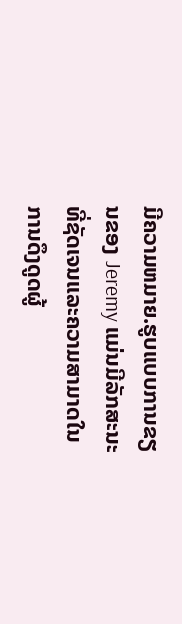ມີຄວາມຫມາຍ.ຮູບແບບການຂຽນຂອງ Jeremy ແມ່ນມີລັກສະນະທີ່ຊັດເຈນແລະຄວາມສາມາດໃນການດຶງດູດຜູ້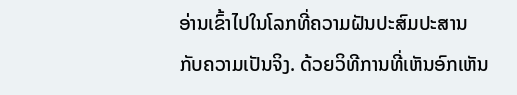ອ່ານເຂົ້າໄປໃນໂລກທີ່ຄວາມຝັນປະສົມປະສານກັບຄວາມເປັນຈິງ. ດ້ວຍວິທີການທີ່ເຫັນອົກເຫັນ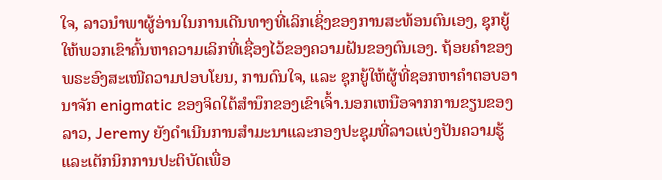ໃຈ, ລາວນໍາພາຜູ້ອ່ານໃນການເດີນທາງທີ່ເລິກເຊິ່ງຂອງການສະທ້ອນຕົນເອງ, ຊຸກຍູ້ໃຫ້ພວກເຂົາຄົ້ນຫາຄວາມເລິກທີ່ເຊື່ອງໄວ້ຂອງຄວາມຝັນຂອງຕົນເອງ. ຖ້ອຍຄຳຂອງພຣະອົງສະເໜີຄວາມປອບໂຍນ, ການດົນໃຈ, ແລະ ຊຸກຍູ້ໃຫ້ຜູ້ທີ່ຊອກຫາຄຳຕອບອານາຈັກ enigmatic ຂອງຈິດໃຕ້ສໍານຶກຂອງເຂົາເຈົ້າ.ນອກເຫນືອຈາກການຂຽນຂອງລາວ, Jeremy ຍັງດໍາເນີນການສໍາມະນາແລະກອງປະຊຸມທີ່ລາວແບ່ງປັນຄວາມຮູ້ແລະເຕັກນິກການປະຕິບັດເພື່ອ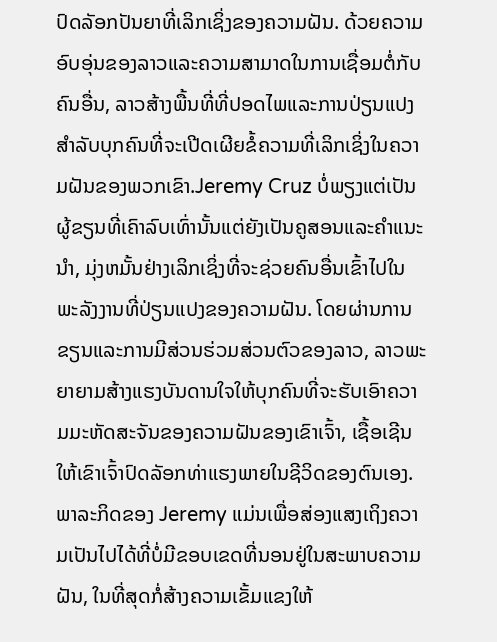ປົດລັອກປັນຍາທີ່ເລິກເຊິ່ງຂອງຄວາມຝັນ. ດ້ວຍຄວາມອົບອຸ່ນຂອງລາວແລະຄວາມສາມາດໃນການເຊື່ອມຕໍ່ກັບຄົນອື່ນ, ລາວສ້າງພື້ນທີ່ທີ່ປອດໄພແລະການປ່ຽນແປງສໍາລັບບຸກຄົນທີ່ຈະເປີດເຜີຍຂໍ້ຄວາມທີ່ເລິກເຊິ່ງໃນຄວາມຝັນຂອງພວກເຂົາ.Jeremy Cruz ບໍ່ພຽງແຕ່ເປັນຜູ້ຂຽນທີ່ເຄົາລົບເທົ່ານັ້ນແຕ່ຍັງເປັນຄູສອນແລະຄໍາແນະນໍາ, ມຸ່ງຫມັ້ນຢ່າງເລິກເຊິ່ງທີ່ຈະຊ່ວຍຄົນອື່ນເຂົ້າໄປໃນພະລັງງານທີ່ປ່ຽນແປງຂອງຄວາມຝັນ. ໂດຍຜ່ານການຂຽນແລະການມີສ່ວນຮ່ວມສ່ວນຕົວຂອງລາວ, ລາວພະຍາຍາມສ້າງແຮງບັນດານໃຈໃຫ້ບຸກຄົນທີ່ຈະຮັບເອົາຄວາມມະຫັດສະຈັນຂອງຄວາມຝັນຂອງເຂົາເຈົ້າ, ເຊື້ອເຊີນໃຫ້ເຂົາເຈົ້າປົດລັອກທ່າແຮງພາຍໃນຊີວິດຂອງຕົນເອງ. ພາລະກິດຂອງ Jeremy ແມ່ນເພື່ອສ່ອງແສງເຖິງຄວາມເປັນໄປໄດ້ທີ່ບໍ່ມີຂອບເຂດທີ່ນອນຢູ່ໃນສະພາບຄວາມຝັນ, ໃນທີ່ສຸດກໍ່ສ້າງຄວາມເຂັ້ມແຂງໃຫ້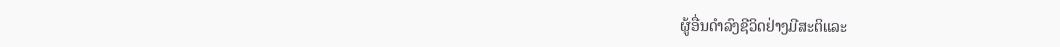ຜູ້ອື່ນດໍາລົງຊີວິດຢ່າງມີສະຕິແລະ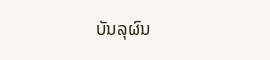ບັນລຸຜົນ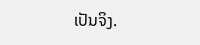ເປັນຈິງ.